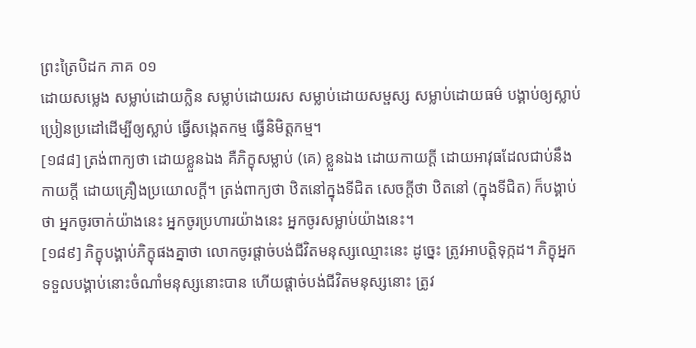ព្រះត្រៃបិដក ភាគ ០១
ដោយសម្លេង សម្លាប់ដោយក្លិន សម្លាប់ដោយរស សម្លាប់ដោយសម្ផស្ស សម្លាប់ដោយធម៌ បង្គាប់ឲ្យស្លាប់ ប្រៀនប្រដៅដើម្បីឲ្យស្លាប់ ធ្វើសង្កេតកម្ម ធ្វើនិមិត្តកម្ម។
[១៨៨] ត្រង់ពាក្យថា ដោយខ្លួនឯង គឺភិក្ខុសម្លាប់ (គេ) ខ្លួនឯង ដោយកាយក្តី ដោយអាវុធដែលជាប់នឹងកាយក្តី ដោយគ្រឿងប្រយោលក្តី។ ត្រង់ពាក្យថា ឋិតនៅក្នុងទីជិត សេចក្តីថា ឋិតនៅ (ក្នុងទីជិត) ក៏បង្គាប់ថា អ្នកចូរចាក់យ៉ាងនេះ អ្នកចូរប្រហារយ៉ាងនេះ អ្នកចូរសម្លាប់យ៉ាងនេះ។
[១៨៩] ភិក្ខុបង្គាប់ភិក្ខុផងគ្នាថា លោកចូរផ្តាច់បង់ជីវិតមនុស្សឈ្មោះនេះ ដូច្នេះ ត្រូវអាបត្តិទុក្កដ។ ភិក្ខុអ្នកទទួលបង្គាប់នោះចំណាំមនុស្សនោះបាន ហើយផ្តាច់បង់ជីវិតមនុស្សនោះ ត្រូវ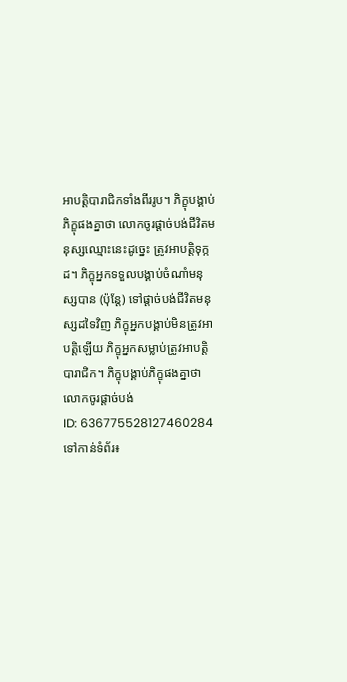អាបត្តិបារាជិកទាំងពីររូប។ ភិក្ខុបង្គាប់ភិក្ខុផងគ្នាថា លោកចូរផ្តាច់បង់ជីវិតមនុស្សឈ្មោះនេះដូច្នេះ ត្រូវអាបត្តិទុក្កដ។ ភិក្ខុអ្នកទទួលបង្គាប់ចំណាំមនុស្សបាន (ប៉ុន្តែ) ទៅផ្តាច់បង់ជីវិតមនុស្សដទៃវិញ ភិក្ខុអ្នកបង្គាប់មិនត្រូវអាបត្តិឡើយ ភិក្ខុអ្នកសម្លាប់ត្រូវអាបត្តិបារាជិក។ ភិក្ខុបង្គាប់ភិក្ខុផងគ្នាថា លោកចូរផ្តាច់បង់
ID: 636775528127460284
ទៅកាន់ទំព័រ៖